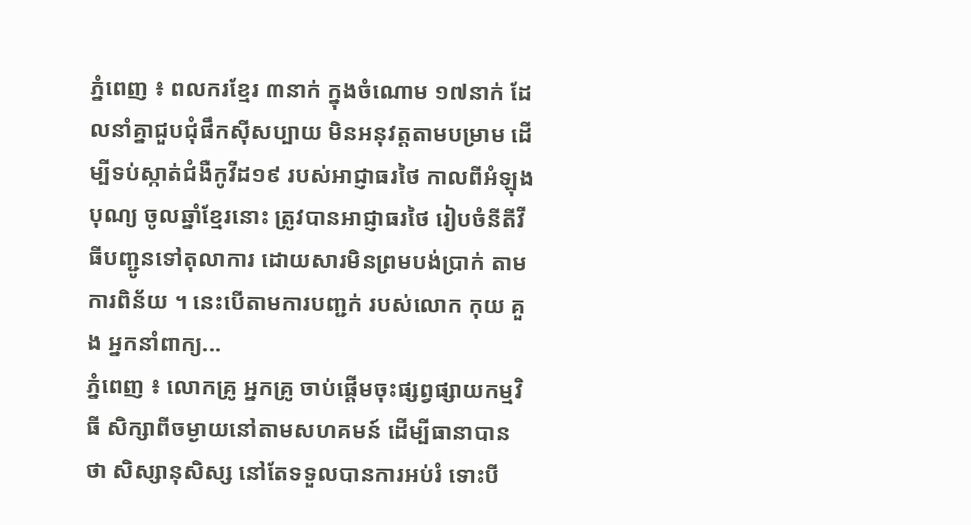ភ្នំពេញ ៖ ពលករខ្មែរ ៣នាក់ ក្នុងចំណោម ១៧នាក់ ដែលនាំគ្នាជួបជុំផឹកស៊ីសប្បាយ មិនអនុវត្តតាមបម្រាម ដើម្បីទប់ស្កាត់ជំងឺកូវីដ១៩ របស់អាជ្ញាធរថៃ កាលពីអំឡុងបុណ្យ ចូលឆ្នាំខ្មែរនោះ ត្រូវបានអាជ្ញាធរថៃ រៀបចំនីតីវីធីបញ្ជូនទៅតុលាការ ដោយសារមិនព្រមបង់ប្រាក់ តាមការពិន័យ ។ នេះបើតាមការបញ្ជក់ របស់លោក កុយ គួង អ្នកនាំពាក្យ...
ភ្នំពេញ ៖ លោកគ្រូ អ្នកគ្រូ ចាប់ផ្ដើមចុះផ្សព្វផ្សាយកម្មវិធី សិក្សាពីចម្ងាយនៅតាមសហគមន៍ ដើម្បីធានាបានថា សិស្សានុសិស្ស នៅតែទទួលបានការអប់រំ ទោះបី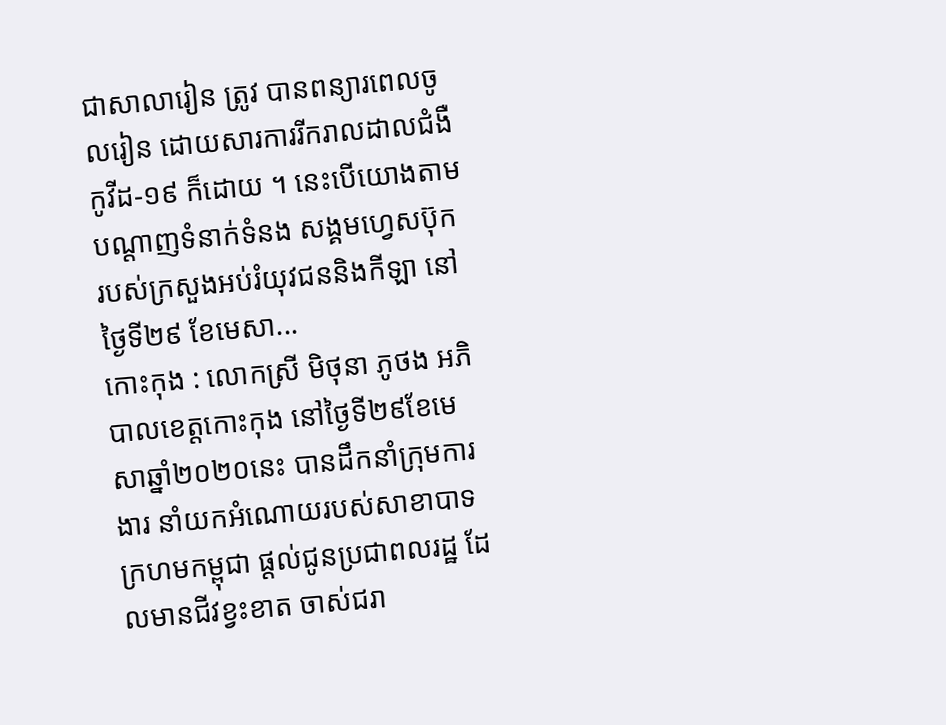ជាសាលារៀន ត្រូវ បានពន្យារពេលចូលរៀន ដោយសារការរីករាលដាលជំងឺ កូវីដ-១៩ ក៏ដោយ ។ នេះបើយោងតាម បណ្ដាញទំនាក់ទំនង សង្គមហ្វេសប៊ុក របស់ក្រសួងអប់រំយុវជននិងកីឡា នៅថ្ងៃទី២៩ ខែមេសា...
កោះកុង : លោកស្រី មិថុនា ភូថង អភិបាលខេត្តកោះកុង នៅថ្ងៃទី២៩ខែមេសាឆ្នាំ២០២០នេះ បានដឹកនាំក្រុមការងារ នាំយកអំណោយរបស់សាខាបាទក្រហមកម្ពុជា ផ្តល់ជូនប្រជាពលរដ្ឋ ដែលមានជីវខ្វះខាត ចាស់ជរា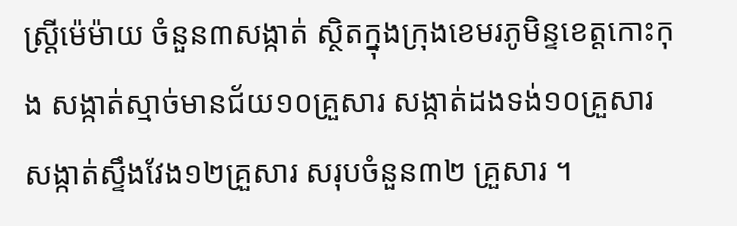ស្ត្រីម៉េម៉ាយ ចំនួន៣សង្កាត់ ស្ថិតក្នុងក្រុងខេមរភូមិន្ទខេត្តកោះកុង សង្កាត់ស្មាច់មានជ័យ១០គ្រួសារ សង្កាត់ដងទង់១០គ្រួសារ សង្កាត់ស្ទឹងវែង១២គ្រួសារ សរុបចំនួន៣២ គ្រួសារ ។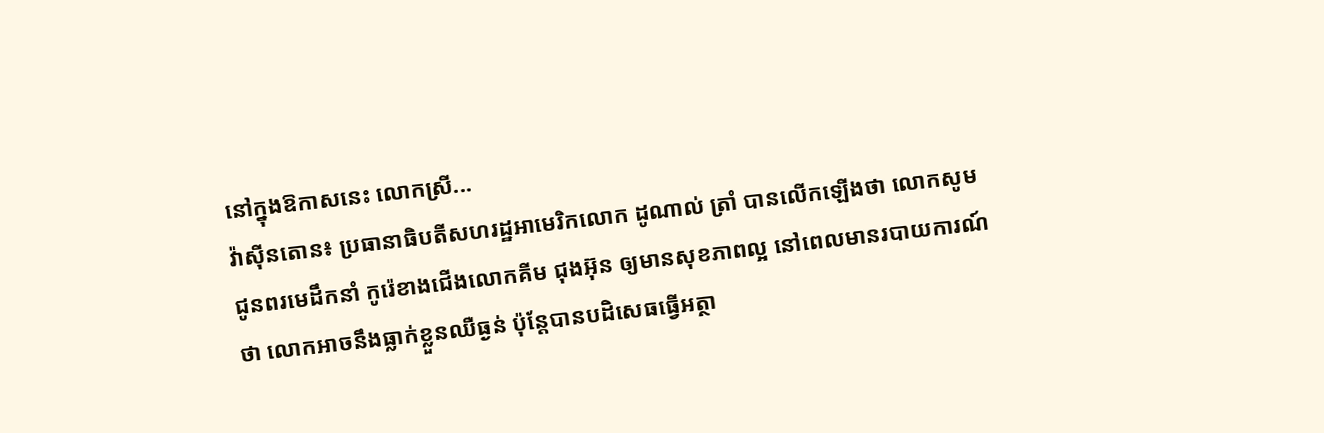នៅក្នុងឱកាសនេះ លោកស្រី...
វ៉ាស៊ីនតោន៖ ប្រធានាធិបតីសហរដ្ឋអាមេរិកលោក ដូណាល់ ត្រាំ បានលើកឡើងថា លោកសូមជូនពរមេដឹកនាំ កូរ៉េខាងជើងលោកគីម ជុងអ៊ុន ឲ្យមានសុខភាពល្អ នៅពេលមានរបាយការណ៍ថា លោកអាចនឹងធ្លាក់ខ្លួនឈឺធ្ងន់ ប៉ុន្តែបានបដិសេធធ្វើអត្ថា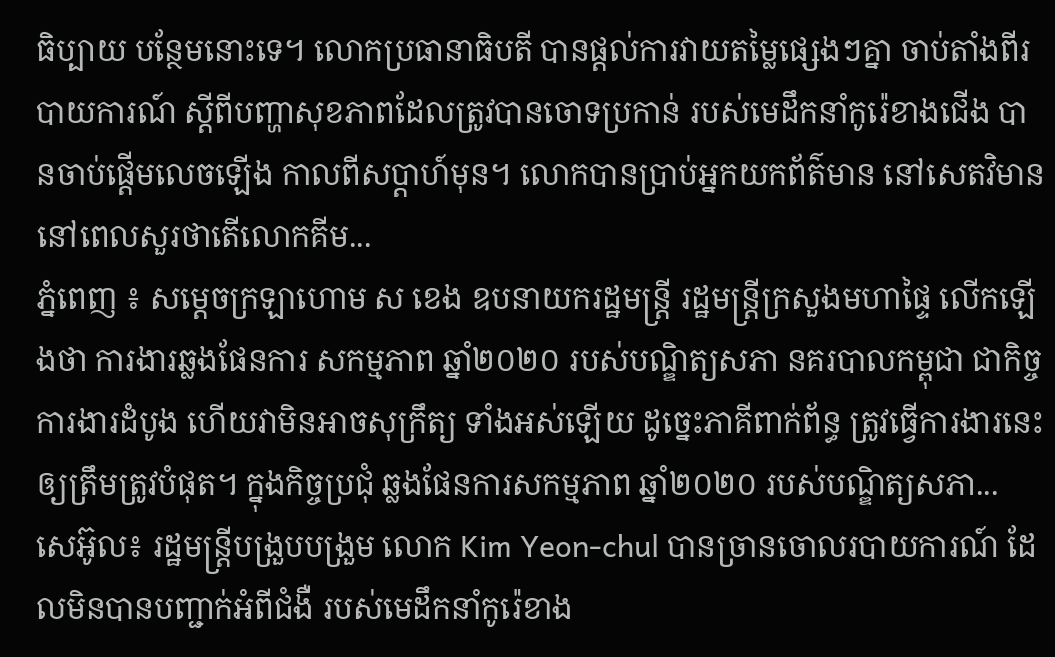ធិប្បាយ បន្ថែមនោះទេ។ លោកប្រធានាធិបតី បានផ្តល់ការវាយតម្លៃផ្សេងៗគ្នា ចាប់តាំងពីរបាយការណ៍ ស្តីពីបញ្ហាសុខភាពដែលត្រូវបានចោទប្រកាន់ របស់មេដឹកនាំកូរ៉េខាងជើង បានចាប់ផ្តើមលេចឡើង កាលពីសប្តាហ៍មុន។ លោកបានប្រាប់អ្នកយកព័ត៌មាន នៅសេតវិមាននៅពេលសួរថាតើលោកគីម...
ភ្នំពេញ ៖ សម្ដេចក្រឡាហោម ស ខេង ឧបនាយករដ្ឋមន្ដ្រី រដ្ឋមន្ដ្រីក្រសួងមហាផ្ទៃ លើកឡើងថា ការងារឆ្លងផែនការ សកម្មភាព ឆ្នាំ២០២០ របស់បណ្ឌិត្យសភា នគរបាលកម្ពុជា ជាកិច្ចការងារដំបូង ហើយវាមិនអាចសុក្រឹត្យ ទាំងអស់ឡើយ ដូច្នេះភាគីពាក់ព័ន្ធ ត្រូវធ្វើការងារនេះឲ្យត្រឹមត្រូវបំផុត។ ក្នុងកិច្ចប្រជុំ ឆ្លងផែនការសកម្មភាព ឆ្នាំ២០២០ របស់បណ្ឌិត្យសភា...
សេអ៊ូល៖ រដ្ឋមន្រ្តីបង្រួបបង្រួម លោក Kim Yeon-chul បានច្រានចោលរបាយការណ៍ ដែលមិនបានបញ្ជាក់អំពីជំងឺ របស់មេដឹកនាំកូរ៉េខាង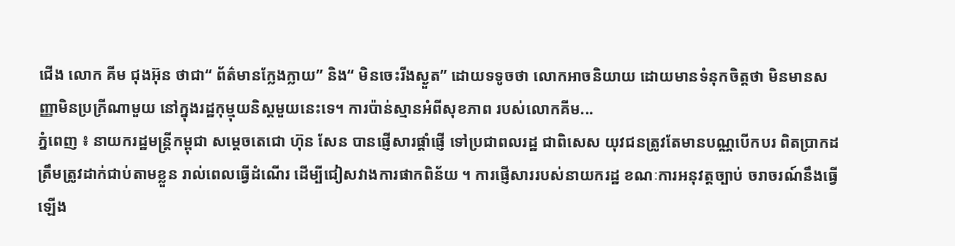ជើង លោក គីម ជុងអ៊ុន ថាជា“ ព័ត៌មានក្លែងក្លាយ” និង“ មិនចេះរីងស្ងួត” ដោយទទូចថា លោកអាចនិយាយ ដោយមានទំនុកចិត្តថា មិនមានសញ្ញាមិនប្រក្រីណាមួយ នៅក្នុងរដ្ឋកុម្មុយនិស្តមួយនេះទេ។ ការប៉ាន់ស្មានអំពីសុខភាព របស់លោកគីម...
ភ្នំពេញ ៖ នាយករដ្ឋមន្រ្តីកម្ពុជា សម្តេចតេជោ ហ៊ុន សែន បានផ្ញើសារផ្តាំផ្ញើ ទៅប្រជាពលរដ្ឋ ជាពិសេស យុវជនត្រូវតែមានបណ្ណបើកបរ ពិតប្រាកដ ត្រឹមត្រូវដាក់ជាប់តាមខ្លួន រាល់ពេលធ្វើដំណើរ ដើម្បីជៀសវាងការផាកពិន័យ ។ ការផ្ញើសាររបស់នាយករដ្ឋ ខណៈការអនុវត្តច្បាប់ ចរាចរណ៍នឹងធ្វើឡើង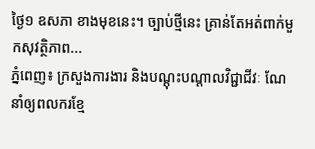ថ្ងៃ១ ឧសភា ខាងមុខនេះ។ ច្បាប់ថ្មីនេះ គ្រាន់តែអត់ពាក់មួកសុវត្ថិភាព...
ភ្នំពេញ៖ ក្រសួងការងារ និងបណ្ដុះបណ្ដាលវិជ្ជាជីវៈ ណែនាំឲ្យពលករខ្មែ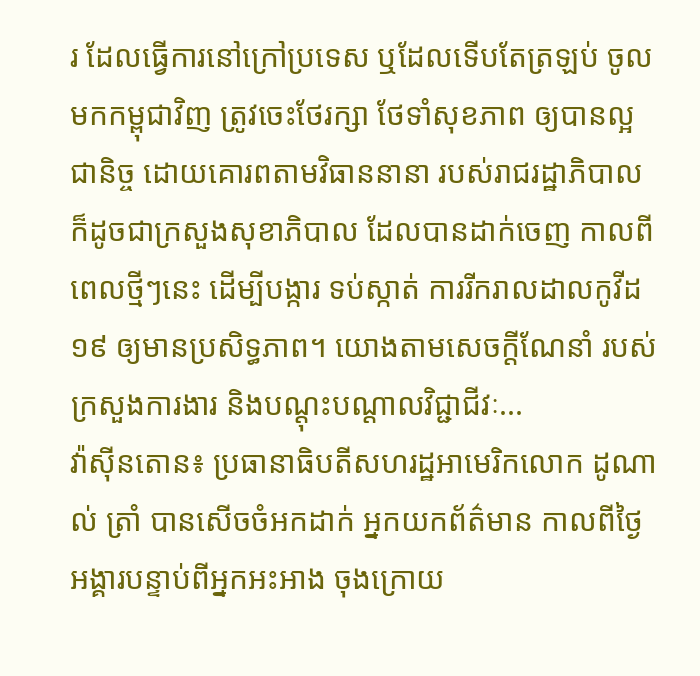រ ដែលធ្វើការនៅក្រៅប្រទេស ឬដែលទើបតែត្រឡប់ ចូលមកកម្ពុជាវិញ ត្រូវចេះថែរក្សា ថែទាំសុខភាព ឲ្យបានល្អជានិច្ច ដោយគោរពតាមវិធាននានា របស់រាជរដ្ឋាភិបាល ក៏ដូចជាក្រសួងសុខាភិបាល ដែលបានដាក់ចេញ កាលពីពេលថ្មីៗនេះ ដើម្បីបង្ការ ទប់ស្កាត់ ការរីករាលដាលកូវីដ១៩ ឲ្យមានប្រសិទ្ធភាព។ យោងតាមសេចក្ដីណែនាំ របស់ក្រសួងការងារ និងបណ្ដុះបណ្ដាលវិជ្ជាជីវៈ...
វ៉ាស៊ីនតោន៖ ប្រធានាធិបតីសហរដ្ឋអាមេរិកលោក ដូណាល់ ត្រាំ បានសើចចំអកដាក់ អ្នកយកព័ត៌មាន កាលពីថ្ងៃអង្គារបន្ទាប់ពីអ្នកអះអាង ចុងក្រោយ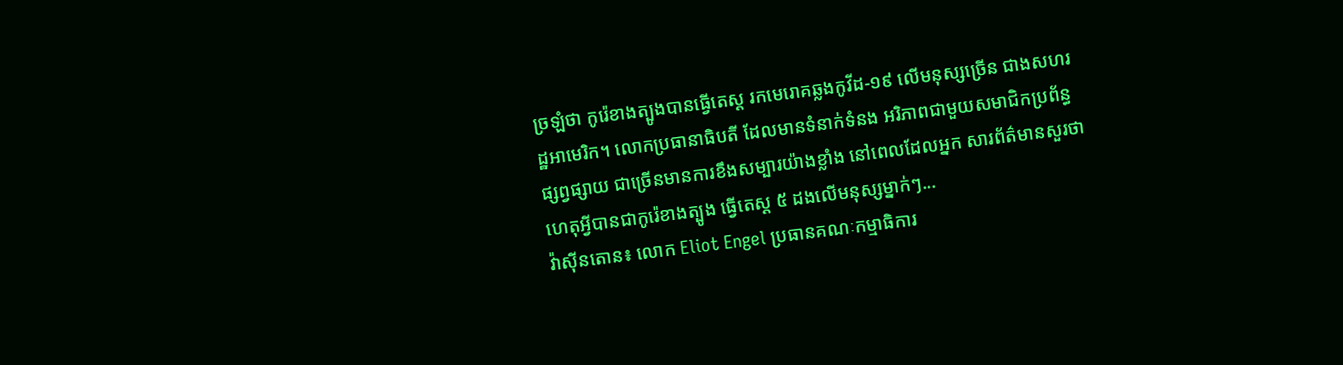ច្រឡំថា កូរ៉េខាងត្បូងបានធ្វើតេស្ត រកមេរោគឆ្លងកូវីដ-១៩ លើមនុស្សច្រើន ជាងសហរដ្ឋអាមេរិក។ លោកប្រធានាធិបតី ដែលមានទំនាក់ទំនង អរិភាពជាមួយសមាជិកប្រព័ន្ធផ្សព្វផ្សាយ ជាច្រើនមានការខឹងសម្បារយ៉ាងខ្លាំង នៅពេលដែលអ្នក សារព័ត៌មានសួរថា ហេតុអ្វីបានជាកូរ៉េខាងត្បូង ធ្វើតេស្ត ៥ ដងលើមនុស្សម្នាក់ៗ...
វ៉ាស៊ីនតោន៖ លោក Eliot Engel ប្រធានគណៈកម្មាធិការ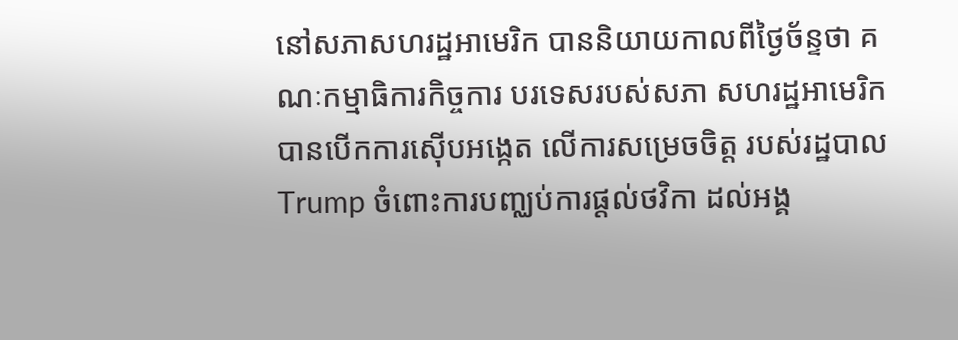នៅសភាសហរដ្ឋអាមេរិក បាននិយាយកាលពីថ្ងៃច័ន្ទថា គណៈកម្មាធិការកិច្ចការ បរទេសរបស់សភា សហរដ្ឋអាមេរិក បានបើកការស៊ើបអង្កេត លើការសម្រេចចិត្ត របស់រដ្ឋបាល Trump ចំពោះការបញ្ឈប់ការផ្តល់ថវិកា ដល់អង្គ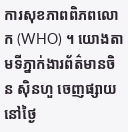ការសុខភាពពិភពលោក (WHO) ។ យោងតាមទីភ្នាក់ងារព័ត៌មានចិន ស៊ិនហួ ចេញផ្សាយនៅថ្ងៃ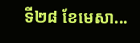ទី២៨ ខែមេសា...